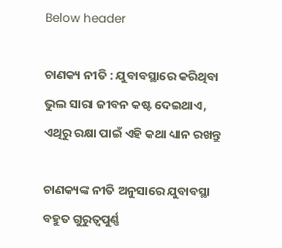Below header

ଚାଣକ୍ୟ ନୀତି : ଯୁବାବସ୍ଥାରେ କରିଥିବା ଭୁଲ ସାରା ଜୀବନ କଷ୍ଟ ଦେଇଥାଏ, ଏଥିରୁ ରକ୍ଷା ପାଇଁ ଏହି କଥା ଧ୍ୟାନ ରଖନ୍ତୁ

ଚାଣକ୍ୟଙ୍କ ନୀତି ଅନୁସାରେ ଯୁବାବସ୍ଥା ବହୁତ ଗୁରୁତ୍ୱପୁର୍ଣ୍ଣ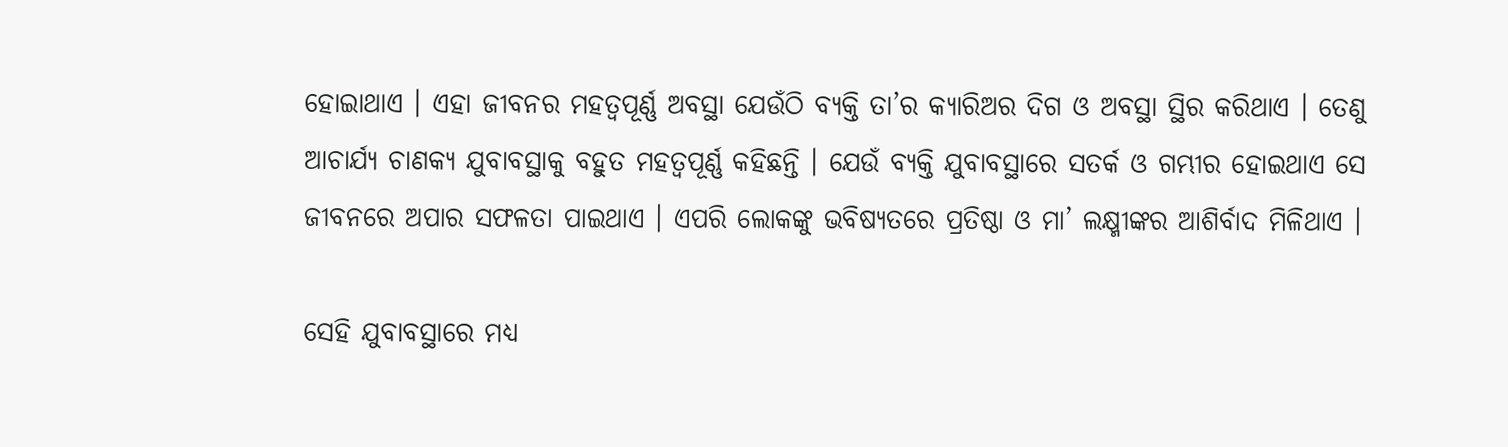ହୋଇାଥାଏ । ଏହା ଜୀବନର ମହତ୍ୱପୂର୍ଣ୍ଣ ଅବସ୍ଥା ଯେଉଁଠି ବ୍ୟକ୍ତି ତା’ର କ୍ୟାରିଅର ଦିଗ ଓ ଅବସ୍ଥା ସ୍ଥିର କରିଥାଏ । ତେଣୁ ଆଚାର୍ଯ୍ୟ ଚାଣକ୍ୟ ଯୁବାବସ୍ଥାକୁ ବହୁତ ମହତ୍ୱପୂର୍ଣ୍ଣ କହିଛନ୍ତି । ଯେଉଁ ବ୍ୟକ୍ତି ଯୁବାବସ୍ଥାରେ ସତର୍କ ଓ ଗମ୍ଭୀର ହୋଇଥାଏ ସେ ଜୀବନରେ ଅପାର ସଫଳତା ପାଇଥାଏ । ଏପରି ଲୋକଙ୍କୁ ଭବିଷ୍ୟତରେ ପ୍ରତିଷ୍ଠା ଓ ମା’ ଲକ୍ଷ୍ମୀଙ୍କର ଆଶିର୍ବାଦ ମିଳିଥାଏ ।

ସେହି ଯୁବାବସ୍ଥାରେ ମଧ୍ୟ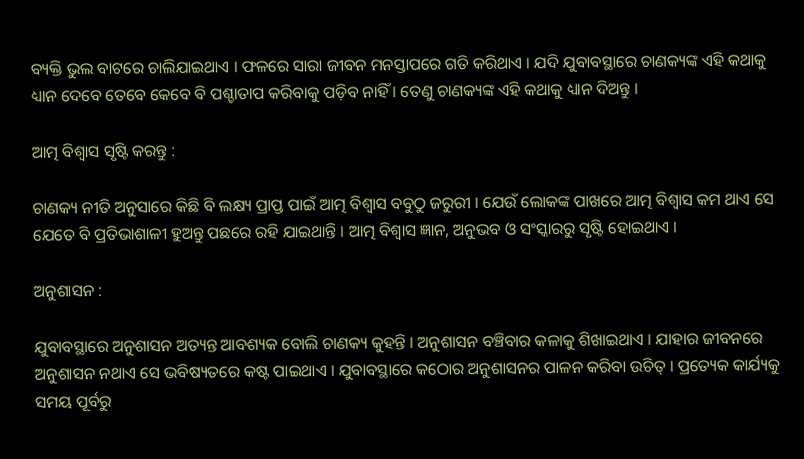ବ୍ୟକ୍ତି ଭୁଲ ବାଟରେ ଚାଲିଯାଇଥାଏ । ଫଳରେ ସାରା ଜୀବନ ମନସ୍ତାପରେ ଗତି କରିଥାଏ । ଯଦି ଯୁବାବସ୍ଥାରେ ଚାଣକ୍ୟଙ୍କ ଏହି କଥାକୁ ଧ୍ୟାନ ଦେବେ ତେବେ କେବେ ବି ପଶ୍ଚାତାପ କରିବାକୁ ପଡ଼ିବ ନାହିଁ । ତେଣୁ ଚାଣକ୍ୟଙ୍କ ଏହି କଥାକୁ ଧ୍ୟାନ ଦିଅନ୍ତୁ ।

ଆତ୍ମ ବିଶ୍ୱାସ ସୃଷ୍ଟି କରନ୍ତୁ :

ଚାଣକ୍ୟ ନୀତି ଅନୁସାରେ କିଛି ବି ଲକ୍ଷ୍ୟ ପ୍ରାପ୍ତ ପାଇଁ ଆତ୍ମ ବିଶ୍ୱାସ ବବୁଠୁ ଜରୁରୀ । ଯେଉଁ ଲୋକଙ୍କ ପାଖରେ ଆତ୍ମ ବିଶ୍ୱାସ କମ ଥାଏ ସେ ଯେତେ ବି ପ୍ରତିଭାଶାଳୀ ହୁଅନ୍ତୁ ପଛରେ ରହି ଯାଇଥାନ୍ତି । ଆତ୍ମ ବିଶ୍ୱାସ ଜ୍ଞାନ, ଅନୁଭବ ଓ ସଂସ୍କାରରୁ ସୃଷ୍ଟି ହୋଇଥାଏ ।

ଅନୁଶାସନ :

ଯୁବାବସ୍ଥାରେ ଅନୁଶାସନ ଅତ୍ୟନ୍ତ ଆବଶ୍ୟକ ବୋଲି ଚାଣକ୍ୟ କୁହନ୍ତି । ଅନୁଶାସନ ବଞ୍ଚିବାର କଳାକୁ ଶିଖାଇଥାଏ । ଯାହାର ଜୀବନରେ ଅନୁଶାସନ ନଥାଏ ସେ ଭବିଷ୍ୟତରେ କଷ୍ଟ ପାଇଥାଏ । ଯୁବାବସ୍ଥାରେ କଠୋର ଅନୁଶାସନର ପାଳନ କରିବା ଉଚିତ୍‌ । ପ୍ରତ୍ୟେକ କାର୍ଯ୍ୟକୁ ସମୟ ପୂର୍ବରୁ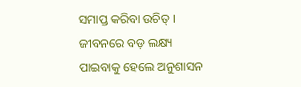ସମାପ୍ତ କରିବା ଉଚିତ୍‌ । ଜୀବନରେ ବଡ଼ ଲକ୍ଷ୍ୟ ପାଇବାକୁ ହେଲେ ଅନୁଶାସନ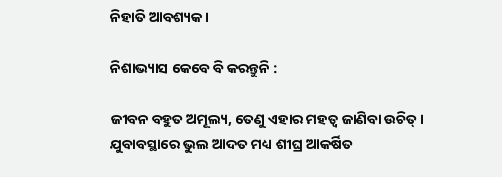ନିହାତି ଆବଶ୍ୟକ ।

ନିଶାଭ୍ୟାସ କେବେ ବି କରନ୍ତୁନି :

ଜୀବନ ବହୁତ ଅମୂଲ୍ୟ, ତେଣୁ ଏହାର ମହତ୍ୱ ଜାଣିବା ଉଚିତ୍‌ । ଯୁବାବସ୍ଥାରେ ଭୁଲ ଆଦତ ମଧ୍ୟ ଶୀଘ୍ର ଆକର୍ଷିତ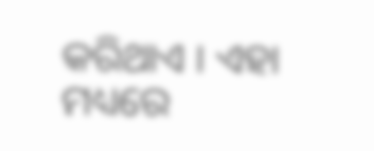କରିଥାଏ । ଏହା ମଧ୍ୟରେ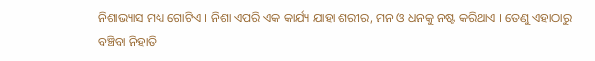ନିଶାଭ୍ୟାସ ମଧ୍ୟ ଗୋଟିଏ । ନିଶା ଏପରି ଏକ କାର୍ଯ୍ୟ ଯାହା ଶରୀର, ମନ ଓ ଧନକୁ ନଷ୍ଟ କରିଥାଏ । ତେଣୁ ଏହାଠାରୁ ବଞ୍ଚିବା ନିହାତି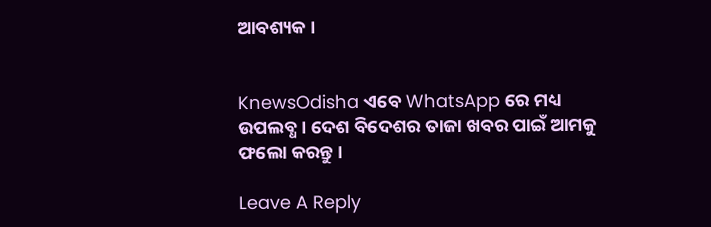ଆବଶ୍ୟକ ।


KnewsOdisha ଏବେ WhatsApp ରେ ମଧ୍ୟ ଉପଲବ୍ଧ । ଦେଶ ବିଦେଶର ତାଜା ଖବର ପାଇଁ ଆମକୁ ଫଲୋ କରନ୍ତୁ ।

Leave A Reply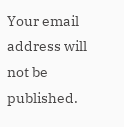Your email address will not be published.